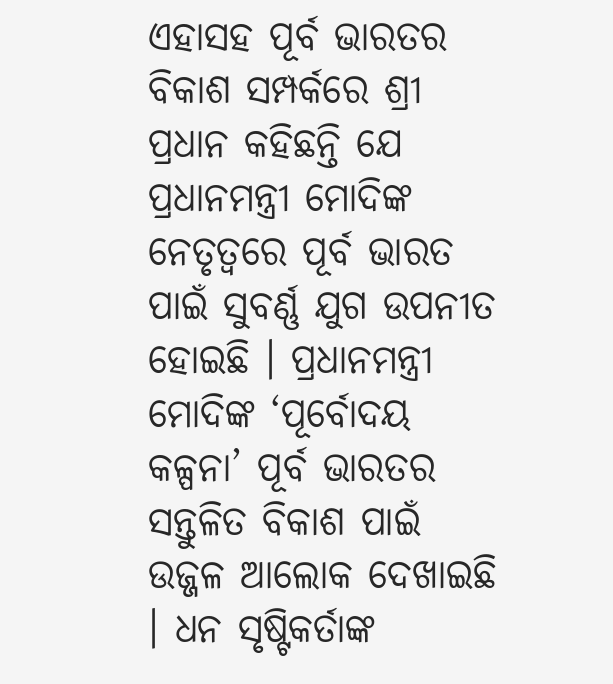ଏହାସହ ପୂର୍ବ ଭାରତର ବିକାଶ ସମ୍ପର୍କରେ ଶ୍ରୀ ପ୍ରଧାନ କହିଛନ୍ତି ଯେ ପ୍ରଧାନମନ୍ତ୍ରୀ ମୋଦିଙ୍କ ନେତୃତ୍ୱରେ ପୂର୍ବ ଭାରତ ପାଇଁ ସୁବର୍ଣ୍ଣ ଯୁଗ ଉପନୀତ ହୋଇଛି । ପ୍ରଧାନମନ୍ତ୍ରୀ ମୋଦିଙ୍କ ‘ପୂର୍ବୋଦୟ କଳ୍ପନା’ ପୂର୍ବ ଭାରତର ସନ୍ତୁଳିତ ବିକାଶ ପାଇଁ ଉଜ୍ଜଳ ଆଲୋକ ଦେଖାଇଛି । ଧନ ସୃଷ୍ଟିକର୍ତାଙ୍କ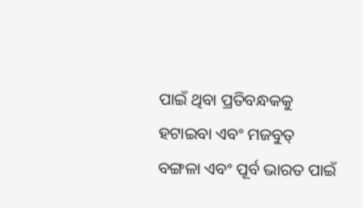ପାଇଁ ଥିବା ପ୍ରତିବନ୍ଧକକୁ ହଟାଇବା ଏବଂ ମଜବୁତ୍ ବଙ୍ଗଳା ଏବଂ ପୂର୍ବ ଭାରତ ପାଇଁ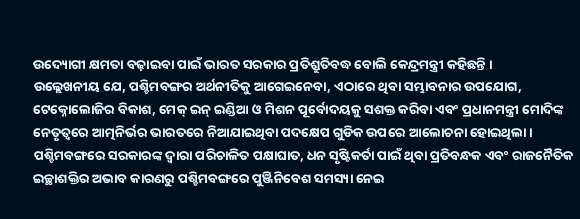ଉଦ୍ୟୋଗୀ କ୍ଷମତା ବଢ଼ାଇବା ପାଇଁ ଭାରତ ସରକାର ପ୍ରତିଶ୍ରୁତିବଦ୍ଧ ବୋଲି କେନ୍ଦ୍ରମନ୍ତ୍ରୀ କହିଛନ୍ତି ।
ଉଲ୍ଲେଖନୀୟ ଯେ, ପଶ୍ଚିମବଙ୍ଗର ଅର୍ଥନୀତିକୁ ଆଗେଇନେବା, ଏଠାରେ ଥିବା ସମ୍ଭାବନାର ଉପଯୋଗ, ଟେକ୍ନୋଲୋଜିର ବିକାଶ, ମେକ୍ ଇନ୍ ଇଣ୍ଡିଆ ଓ ମିଶନ ପୂର୍ବୋଦୟକୁ ସଶକ୍ତ କରିବା ଏବଂ ପ୍ରଧାନମନ୍ତ୍ରୀ ମୋଦିଙ୍କ ନେତୃତ୍ୱରେ ଆତ୍ମନିର୍ଭର ଭାରତରେ ନିଆଯାଇଥିବା ପଦକ୍ଷେପ ଗୁଡିକ ଉପରେ ଆଲୋଚନା ହୋଇଥିଲା । ପଶ୍ଚିମବଙ୍ଗରେ ସରକାରଙ୍କ ଦ୍ୱାରା ପରିଚାଳିତ ପକ୍ଷାଘାତ, ଧନ ସୃଷ୍ଟିକର୍ତା ପାଇଁ ଥିବା ପ୍ରତିବନ୍ଧକ ଏବଂ ରାଜନୈତିକ ଇଚ୍ଛାଶକ୍ତିର ଅଭାବ କାରଣରୁ ପଶ୍ଚିମବଙ୍ଗରେ ପୁଞ୍ଜିନିବେଶ ସମସ୍ୟା ନେଇ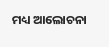ମଧ୍ୟ ଆଲୋଚନା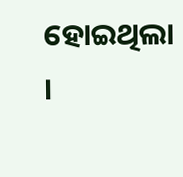ହୋଇଥିଲା ।